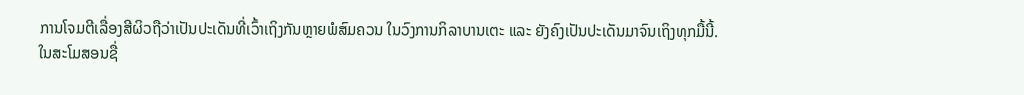ການໂຈມຕີເລື່ອງສີຜິວຖືວ່າເປັນປະເດັນທີ່ເວົ້າເຖິງກັນຫຼາຍພໍສົມຄວນ ໃນວົງການກິລາບານເຕະ ແລະ ຍັງຄົງເປັນປະເດັນມາຈົນເຖິງທຸກມື້ນີ້.
ໃນສະໂມສອນຊື່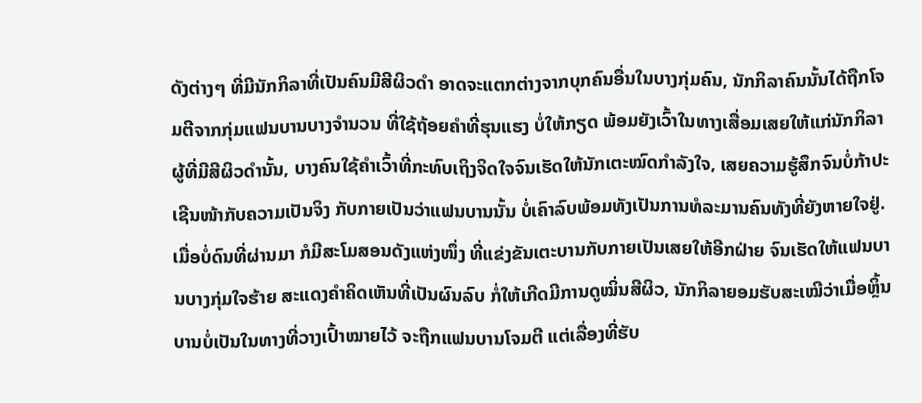ດັງຕ່າງໆ ທີ່ມີນັກກິລາທີ່ເປັນຄົນມີສີຜິວດໍາ ອາດຈະແຕກຕ່າງຈາກບຸກຄົນອື່ນໃນບາງກຸ່ມຄົນ, ນັກກິລາຄົນນັ້ນໄດ້ຖືກໂຈມຕີຈາກກຸ່ມແຟນບານບາງຈໍານວນ ທີ່ໃຊ້ຖ້ອຍຄໍາທີ່ຮຸນແຮງ ບໍ່ໃຫ້ກຽດ ພ້ອມຍັງເວົ້າໃນທາງເສື່ອມເສຍໃຫ້ແກ່ນັກກິລາຜູ້ທີ່ມີສີຜິວດໍານັ້ນ, ບາງຄົນໃຊ້ຄໍາເວົ້າທີ່ກະທົບເຖິງຈິດໃຈຈົນເຮັດໃຫ້ນັກເຕະໝົດກໍາລັງໃຈ, ເສຍຄວາມຮູ້ສຶກຈົນບໍ່ກ້າປະເຊີນໜ້າກັບຄວາມເປັນຈິງ ກັບກາຍເປັນວ່າແຟນບານນັ້ນ ບໍ່ເຄົາລົບພ້ອມທັງເປັນການທໍລະມານຄົນທັງທີ່ຍັງຫາຍໃຈຢູ່.
ເມື່ອບໍ່ດົນທີ່ຜ່ານມາ ກໍມີສະໂມສອນດັງແຫ່ງໜຶ່ງ ທີ່ແຂ່ງຂັນເຕະບານກັບກາຍເປັນເສຍໃຫ້ອີກຝ່າຍ ຈົນເຮັດໃຫ້ແຟນບານບາງກຸ່ມໃຈຮ້າຍ ສະແດງຄໍາຄິດເຫັນທີ່ເປັນຜົນລົບ ກໍ່ໃຫ້ເກີດມີການດູໝິ່ນສີຜິວ, ນັກກິລາຍອມຮັບສະເໝີວ່າເມື່ອຫຼິ້ນບານບໍ່ເປັນໃນທາງທີ່ວາງເປົ້າໝາຍໄວ້ ຈະຖືກແຟນບານໂຈມຕີ ແຕ່ເລື່ອງທີ່ຮັບ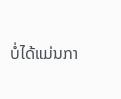ບໍ່ໄດ້ແມ່ນກາ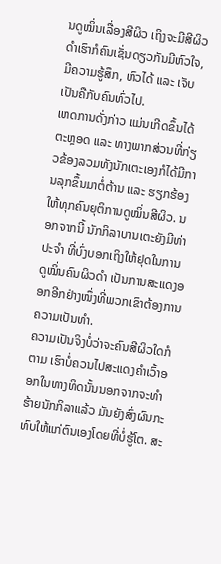ນດູໝິ່ນເລື່ອງສີຜິວ ເຖິງຈະມີສີຜິວດໍາເຮົາກໍຄົນເຊັ່ນດຽວກັນມີຫົວໃຈ, ມີຄວາມຮູ້ສຶກ, ຫົວໄດ້ ແລະ ເຈັບເປັນຄືກັບຄົນທົ່ວໄປ.
ເຫດການດັ່ງກ່າວ ແມ່ນເກີດຂຶ້ນໄດ້ຕະຫຼອດ ແລະ ທາງພາກສ່ວນທີ່ກ່ຽວຂ້ອງລວມທັງນັກເຕະເອງກໍໄດ້ມີການລຸກຂຶ້ນມາຕໍ່ຕ້ານ ແລະ ຮຽກຮ້ອງໃຫ້ທຸກຄົນຍຸຕິການດູໝິ່ນສີຜິວ. ນອກຈາກນີ້ ນັກກິລາບານເຕະຍັງມີທ່າປະຈໍາ ທີ່ບົ່ງບອກເຖິງໃຫ້ຢຸດໃນການດູໝິ່ນຄົນຜິວດໍາ ເປັນການສະແດງອອກອີກຢ່າງໜຶ່ງທີ່ພວກເຂົາຕ້ອງການຄວາມເປັນທໍາ.
ຄວາມເປັນຈິງບໍ່ວ່າຈະຄົນສີຜິວໃດກໍຕາມ ເຮົາບໍ່ຄວນໄປສະແດງຄໍາເວົ້າອອກໃນທາງທິດນັ້ນນອກຈາກຈະທໍາຮ້າຍນັກກິລາແລ້ວ ມັນຍັງສົ່ງຜົນກະທົບໃຫ້ແກ່ຕົນເອງໂດຍທີ່ບໍ່ຮູ້ໂຕ. ສະ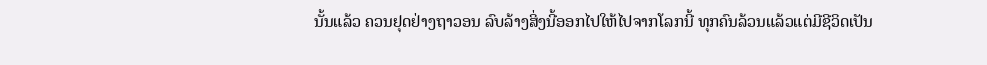ນັ້ນແລ້ວ ຄວນຢຸດຢ່າງຖາວອນ ລົບລ້າງສິ່ງນີ້ອອກໄປໃຫ້ໄປຈາກໂລກນີ້ ທຸກຄົນລ້ວນແລ້ວແຕ່ມີຊີວິດເປັນ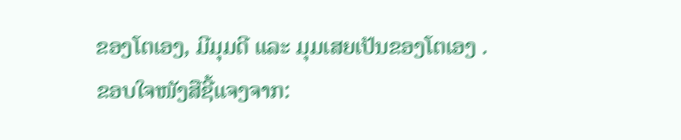ຂອງໂຕເອງ, ມີມຸມດີ ແລະ ມຸມເສຍເປັນຂອງໂຕເອງ .
ຂອບໃຈໜັງສືຊີ້ແຈງຈາກ: